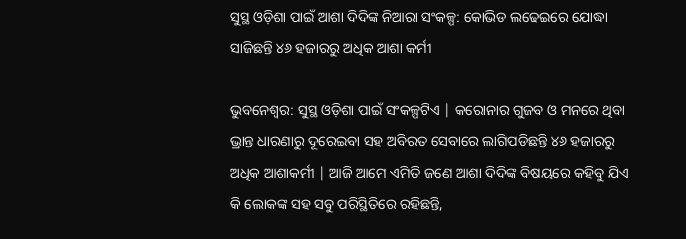ସୁସ୍ଥ ଓଡ଼ିଶା ପାଇଁ ଆଶା ଦିଦିଙ୍କ ନିଆରା ସଂକଳ୍ପ: କୋଭିଡ ଲଢେଇରେ ଯୋଦ୍ଧା ସାଜିଛନ୍ତି ୪୬ ହଜାରରୁ ଅଧିକ ଆଶା କର୍ମୀ

ଭୁବନେଶ୍ୱର: ସୁସ୍ଥ ଓଡ଼ିଶା ପାଇଁ ସଂକଳ୍ପଟିଏ | କରୋନାର ଗୁଜବ ଓ ମନରେ ଥିବା ଭ୍ରାନ୍ତ ଧାରଣାରୁ ଦୂରେଇବା ସହ ଅବିରତ ସେବାରେ ଲାଗିପଡିଛନ୍ତି ୪୬ ହଜାରରୁ ଅଧିକ ଆଶାକର୍ମୀ | ଆଜି ଆମେ ଏମିତି ଜଣେ ଆଶା ଦିଦିଙ୍କ ବିଷୟରେ କହିବୁ ଯିଏ କି ଲୋକଙ୍କ ସହ ସବୁ ପରିସ୍ଥିତିରେ ରହିଛନ୍ତି,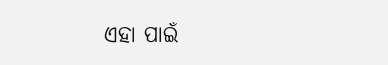ଏହା ପାଇଁ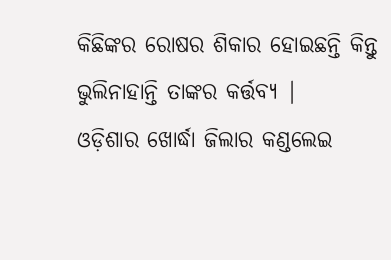କିଛିଙ୍କର ରୋଷର ଶିକାର ହୋଇଛନ୍ତି କିନ୍ତୁ ଭୁଲିନାହାନ୍ତି ତାଙ୍କର କର୍ତ୍ତବ୍ୟ |
ଓଡ଼ିଶାର ଖୋର୍ଦ୍ଧା ଜିଲାର କଣ୍ଡଲେଇ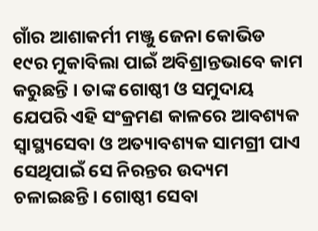ଗାଁର ଆଶାକର୍ମୀ ମଞ୍ଜୁ ଜେନା କୋଭିଡ ୧୯ର ମୁକାବିଲା ପାଇଁ ଅବିଶ୍ରାନ୍ତଭାବେ କାମ କରୁଛନ୍ତି । ତାଙ୍କ ଗୋଷ୍ଠୀ ଓ ସମୁଦାୟ ଯେପରି ଏହି ସଂକ୍ରମଣ କାଳରେ ଆବଶ୍ୟକ ସ୍ୱାସ୍ଥ୍ୟସେବା ଓ ଅତ୍ୟାବଶ୍ୟକ ସାମଗ୍ରୀ ପାଏ ସେଥିପାଇଁ ସେ ନିରନ୍ତର ଉଦ୍ୟମ ଚଳାଇଛନ୍ତି । ଗୋଷ୍ଠୀ ସେବା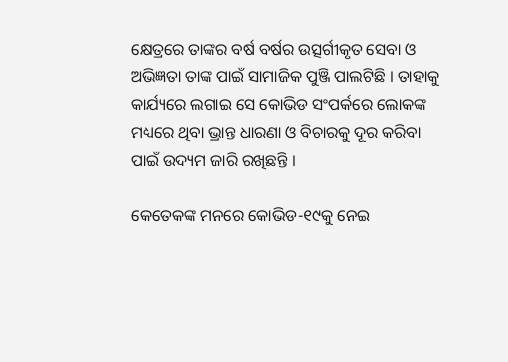କ୍ଷେତ୍ରରେ ତାଙ୍କର ବର୍ଷ ବର୍ଷର ଉତ୍ସର୍ଗୀକୃତ ସେବା ଓ ଅଭିଜ୍ଞତା ତାଙ୍କ ପାଇଁ ସାମାଜିକ ପୁଞ୍ଜି ପାଲଟିଛି । ତାହାକୁ କାର୍ଯ୍ୟରେ ଲଗାଇ ସେ କୋଭିଡ ସଂପର୍କରେ ଲୋକଙ୍କ ମଧ୍ୟରେ ଥିବା ଭ୍ରାନ୍ତ ଧାରଣା ଓ ବିଚାରକୁ ଦୂର କରିବା ପାଇଁ ଉଦ୍ୟମ ଜାରି ରଖିଛନ୍ତି ।

କେତେକଙ୍କ ମନରେ କୋଭିଡ-୧୯କୁ ନେଇ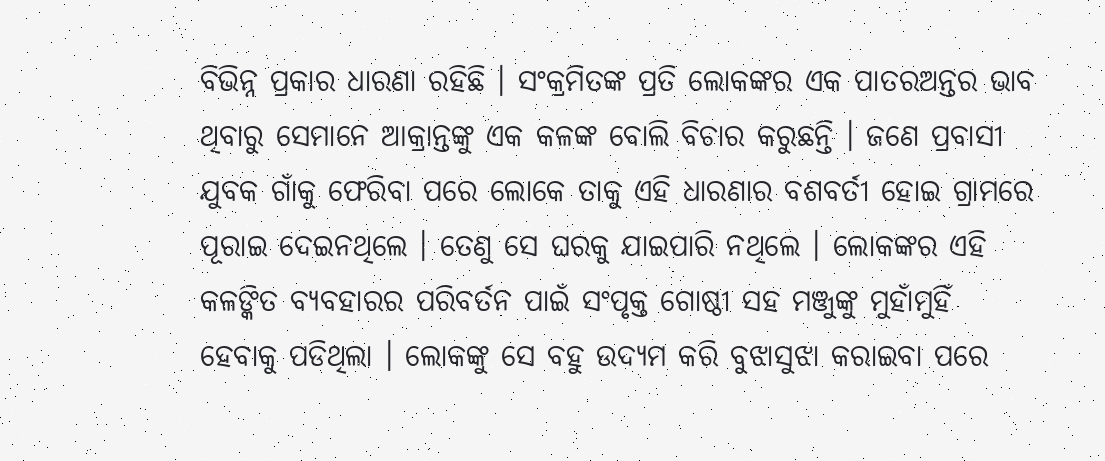ବିଭିନ୍ନ ପ୍ରକାର ଧାରଣା ରହିଛି । ସଂକ୍ରମିତଙ୍କ ପ୍ରତି ଲୋକଙ୍କର ଏକ ପାତରଅନ୍ତର ଭାବ ଥିବାରୁ ସେମାନେ ଆକ୍ରାନ୍ତଙ୍କୁ ଏକ କଳଙ୍କ ବୋଲି ବିଚାର କରୁଛନ୍ତି । ଜଣେ ପ୍ରବାସୀ ଯୁବକ ଗାଁକୁ ଫେରିବା ପରେ ଲୋକେ ତାକୁ ଏହି ଧାରଣାର ବଶବର୍ତୀ ହୋଇ ଗ୍ରାମରେ ପୂରାଇ ଦେଇନଥିଲେ । ତେଣୁ ସେ ଘରକୁ ଯାଇପାରି ନଥିଲେ । ଲୋକଙ୍କର ଏହି କଳଙ୍କିତ ବ୍ୟବହାରର ପରିବର୍ତନ ପାଇଁ ସଂପୃକ୍ତ ଗୋଷ୍ଠୀ ସହ ମଞ୍ଜୁଙ୍କୁ ମୁହାଁମୁହିଁ ହେବାକୁ ପଡିଥିଲା । ଲୋକଙ୍କୁ ସେ ବହୁ ଉଦ୍ୟମ କରି ବୁଝାସୁଝା କରାଇବା ପରେ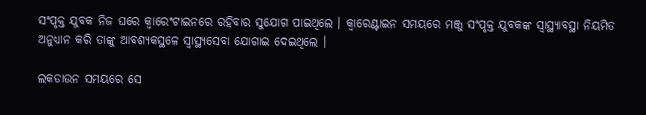ସଂପୃକ୍ତ ଯୁବକ ନିଜ ଘରେ କ୍ୱାରେଂଟାଇନରେ ରହିବାର ସୁଯୋଗ ପାଇଥିଲେ । କ୍ୱାରେଣ୍ଟାଇନ ସମୟରେ ମଞ୍ଜୁ ସଂପୃକ୍ତ ଯୁବକଙ୍କ ସ୍ୱାସ୍ଥ୍ୟାବସ୍ଥା ନିୟମିତ ଅନୁଧ୍ୟାନ କରି ତାଙ୍କୁ ଆବଶ୍ୟକସ୍ଥଳେ ସ୍ୱାସ୍ଥ୍ୟସେବା ଯୋଗାଇ ଦେଇଥିଲେ ।

ଲକଡାଉନ ସମୟରେ ସେ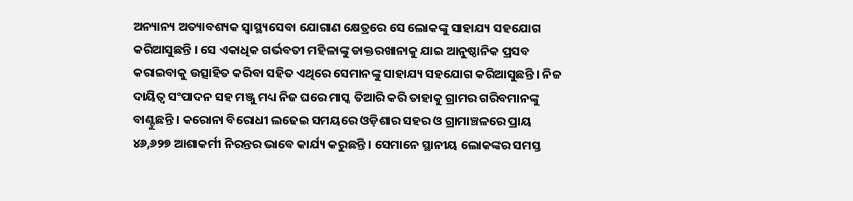ଅନ୍ୟାନ୍ୟ ଅତ୍ୟାବଶ୍ୟକ ସ୍ୱାସ୍ଥ୍ୟସେବା ଯୋଗାଣ କ୍ଷେତ୍ରରେ ସେ ଲୋକଙ୍କୁ ସାହାଯ୍ୟ ସହଯୋଗ କରିଆସୁଛନ୍ତି । ସେ ଏକାଧିକ ଗର୍ଭବତୀ ମହିଳାଙ୍କୁ ଡାକ୍ତରଖାନାକୁ ଯାଇ ଆନୁଷ୍ଠାନିକ ପ୍ରସବ କରାଇବାକୁ ଉତ୍ସାହିତ କରିବା ସହିତ ଏଥିରେ ସେମାନଙ୍କୁ ସାହାଯ୍ୟ ସହଯୋଗ କରିଆସୁଛନ୍ତି । ନିଜ ଦାୟିତ୍ୱ ସଂପାଦନ ସହ ମଞ୍ଜୁ ମଧ୍ୟ ନିଜ ଘରେ ମାସ୍କ ତିଆରି କରି ତାହାକୁ ଗ୍ରାମର ଗରିବମାନଙ୍କୁ ବାଣ୍ଟୁଛନ୍ତି । କରୋନା ବିରୋଧୀ ଲଢେଇ ସମୟରେ ଓଡ଼ିଶାର ସହର ଓ ଗ୍ରାମାଞ୍ଚଳରେ ପ୍ରାୟ ୪୬,୬୨୭ ଆଶାକର୍ମୀ ନିରନ୍ତର ଭାବେ କାର୍ଯ୍ୟ କରୁଛନ୍ତି । ସେମାନେ ସ୍ଥାନୀୟ ଲୋକଙ୍କର ସମସ୍ତ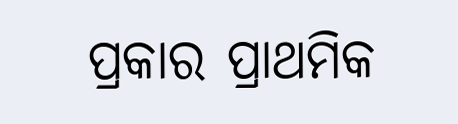ପ୍ରକାର ପ୍ରାଥମିକ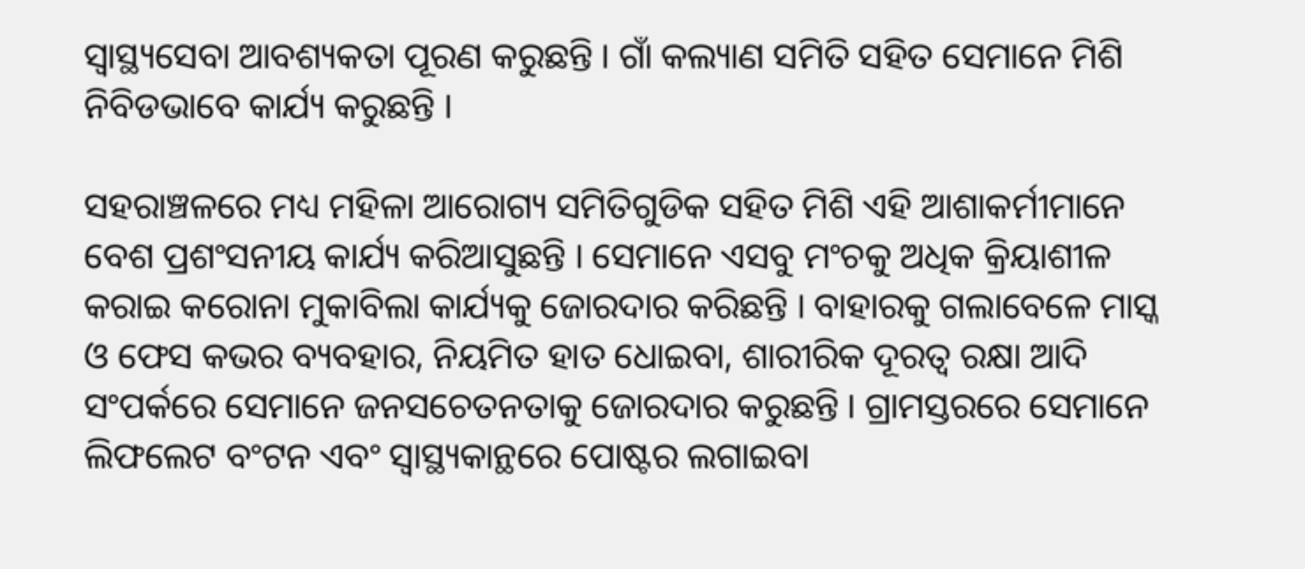ସ୍ୱାସ୍ଥ୍ୟସେବା ଆବଶ୍ୟକତା ପୂରଣ କରୁଛନ୍ତି । ଗାଁ କଲ୍ୟାଣ ସମିତି ସହିତ ସେମାନେ ମିଶି ନିବିଡଭାବେ କାର୍ଯ୍ୟ କରୁଛନ୍ତି ।

ସହରାଞ୍ଚଳରେ ମଧ୍ୟ ମହିଳା ଆରୋଗ୍ୟ ସମିତିଗୁଡିକ ସହିତ ମିଶି ଏହି ଆଶାକର୍ମୀମାନେ ବେଶ ପ୍ରଶଂସନୀୟ କାର୍ଯ୍ୟ କରିଆସୁଛନ୍ତି । ସେମାନେ ଏସବୁ ମଂଚକୁ ଅଧିକ କ୍ରିୟାଶୀଳ କରାଇ କରୋନା ମୁକାବିଲା କାର୍ଯ୍ୟକୁ ଜୋରଦାର କରିଛନ୍ତି । ବାହାରକୁ ଗଲାବେଳେ ମାସ୍କ ଓ ଫେସ କଭର ବ୍ୟବହାର, ନିୟମିତ ହାତ ଧୋଇବା, ଶାରୀରିକ ଦୂରତ୍ୱ ରକ୍ଷା ଆଦି ସଂପର୍କରେ ସେମାନେ ଜନସଚେତନତାକୁ ଜୋରଦାର କରୁଛନ୍ତି । ଗ୍ରାମସ୍ତରରେ ସେମାନେ ଲିଫଲେଟ ବଂଟନ ଏବଂ ସ୍ୱାସ୍ଥ୍ୟକାନ୍ଥରେ ପୋଷ୍ଟର ଲଗାଇବା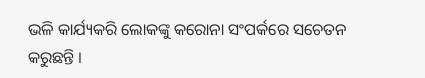ଭଳି କାର୍ଯ୍ୟକରି ଲୋକଙ୍କୁ କରୋନା ସଂପର୍କରେ ସଚେତନ କରୁଛନ୍ତି ।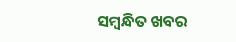ସମ୍ବନ୍ଧିତ ଖବର